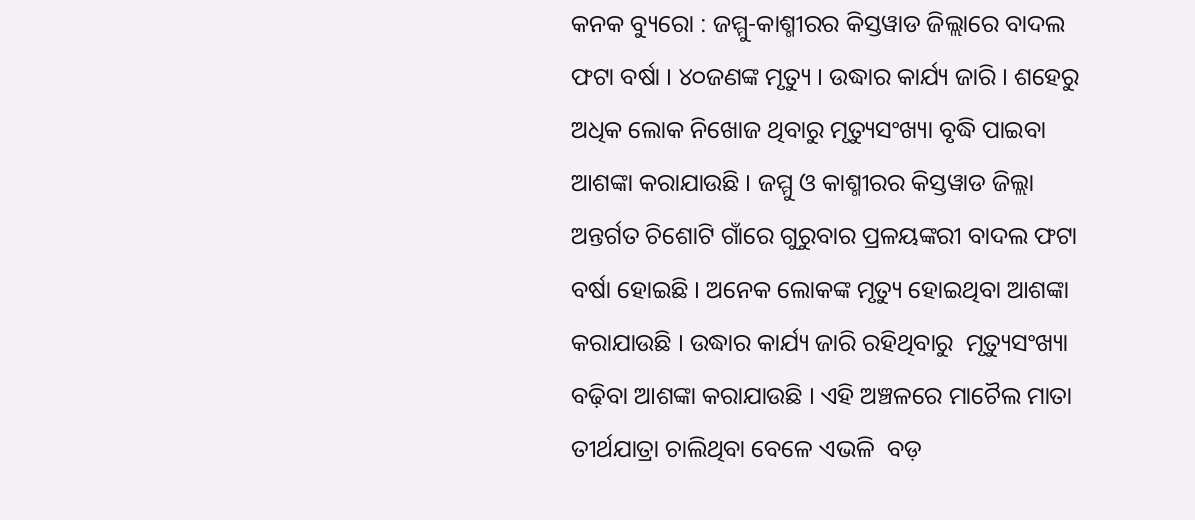କନକ ବ୍ୟୁରୋ : ଜମ୍ମୁ-କାଶ୍ମୀରର କିସ୍ତୱାଡ ଜିଲ୍ଲାରେ ବାଦଲ ଫଟା ବର୍ଷା । ୪୦ଜଣଙ୍କ ମୃତ୍ୟୁ । ଉଦ୍ଧାର କାର୍ଯ୍ୟ ଜାରି । ଶହେରୁ ଅଧିକ ଲୋକ ନିଖୋଜ ଥିବାରୁ ମୃତ୍ୟୁସଂଖ୍ୟା ବୃଦ୍ଧି ପାଇବା ଆଶଙ୍କା କରାଯାଉଛି । ଜମ୍ମୁ ଓ କାଶ୍ମୀରର କିସ୍ତୱାଡ ଜିଲ୍ଲା ଅନ୍ତର୍ଗତ ଚିଶୋଟି ଗାଁରେ ଗୁରୁବାର ପ୍ରଳୟଙ୍କରୀ ବାଦଲ ଫଟା ବର୍ଷା ହୋଇଛି । ଅନେକ ଲୋକଙ୍କ ମୃତ୍ୟୁ ହୋଇଥିବା ଆଶଙ୍କା କରାଯାଉଛି । ଉଦ୍ଧାର କାର୍ଯ୍ୟ ଜାରି ରହିଥିବାରୁ  ମୃତ୍ୟୁସଂଖ୍ୟା ବଢ଼ିବା ଆଶଙ୍କା କରାଯାଉଛି । ଏହି ଅଞ୍ଚଳରେ ମାଚୈଲ ମାତା ତୀର୍ଥଯାତ୍ରା ଚାଲିଥିବା ବେଳେ ଏଭଳି  ବଡ଼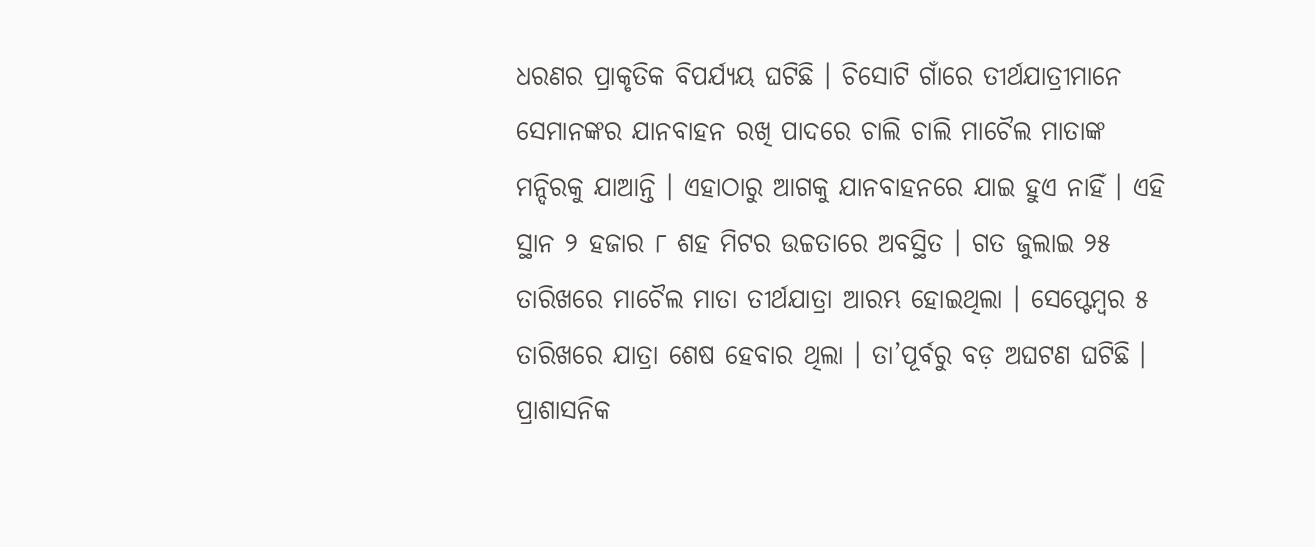ଧରଣର ପ୍ରାକୃତିକ ବିପର୍ଯ୍ୟୟ ଘଟିଛି । ଚିସୋଟି ଗାଁରେ ତୀର୍ଥଯାତ୍ରୀମାନେ ସେମାନଙ୍କର ଯାନବାହନ ରଖି ପାଦରେ ଚାଲି ଚାଲି ମାଚୈଲ ମାତାଙ୍କ ମନ୍ଦିରକୁ ଯାଆନ୍ତି । ଏହାଠାରୁ ଆଗକୁ ଯାନବାହନରେ ଯାଇ ହୁଏ ନାହିଁ । ଏହି ସ୍ଥାନ ୨ ହଜାର ୮ ଶହ ମିଟର ଉଚ୍ଚତାରେ ଅବସ୍ଥିତ । ଗତ ଜୁଲାଇ ୨୫ ତାରିଖରେ ମାଚୈଲ ମାତା ତୀର୍ଥଯାତ୍ରା ଆରମ୍ଭ ହୋଇଥିଲା । ସେପ୍ଟେମ୍ବର ୫ ତାରିଖରେ ଯାତ୍ରା ଶେଷ ହେବାର ଥିଲା । ତା’ପୂର୍ବରୁ ବଡ଼ ଅଘଟଣ ଘଟିଛି । ପ୍ରାଶାସନିକ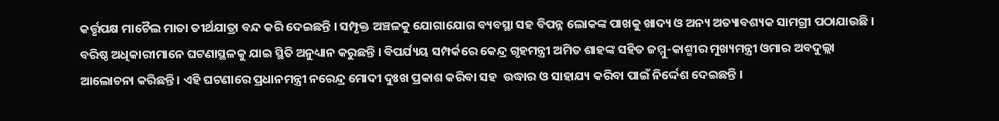କର୍ତ୍ତୃପକ୍ଷ ମାଚୈଲ ମାତା ତୀର୍ଥଯାତ୍ରା ବନ୍ଦ କରି ଦେଇଛନ୍ତି । ସମ୍ପୃକ୍ତ ଅଞ୍ଚଳକୁ ଯୋଗାଯୋଗ ବ୍ୟବସ୍ଥା ସହ ବିପନ୍ନ ଲୋକଙ୍କ ପାଖକୁ ଖାଦ୍ୟ ଓ ଅନ୍ୟ ଅତ୍ୟାବଶ୍ୟକ ସାମଗ୍ରୀ ପଠାଯାଉଛି । ବରିଷ୍ଠ ଅଧିକାରୀମାନେ ଘଟଣାସ୍ଥଳକୁ ଯାଇ ସ୍ଥିତି ଅନୁଧ୍ୟାନ କରୁଛନ୍ତି । ବିପର୍ଯ୍ୟୟ ସମ୍ପର୍କରେ କେନ୍ଦ୍ର ଗୃହମନ୍ତ୍ରୀ ଅମିତ ଶାହଙ୍କ ସହିତ ଜମ୍ମୁ-କାଶ୍ମୀର ମୁଖ୍ୟମନ୍ତ୍ରୀ ଓମାର ଅବଦୁଲ୍ଲା ଆଲୋଚନା କରିଛନ୍ତି । ଏହି ଘଟଣାରେ ପ୍ରଧାନମନ୍ତ୍ରୀ ନରେନ୍ଦ୍ର ମୋଦୀ ଦୁଃଖ ପ୍ରକାଶ କରିବା ସହ  ଉଦ୍ଧାର ଓ ସାହାଯ୍ୟ କରିବା ପାଇଁ ନିର୍ଦ୍ଦେଶ ଦେଇଛନ୍ତି ।